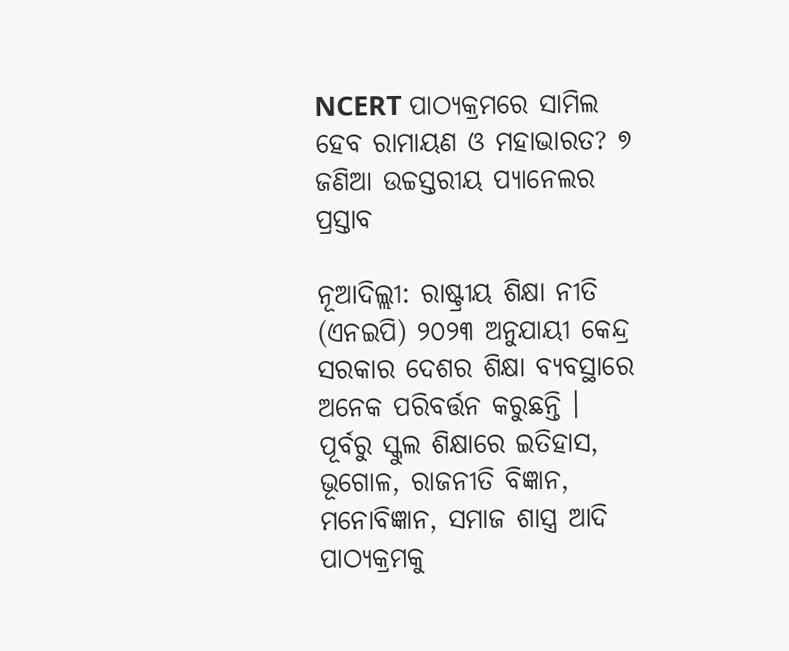NCERT ପାଠ୍ୟକ୍ରମରେ ସାମିଲ ହେବ ରାମାୟଣ ଓ ମହାଭାରତ? ୭ ଜଣିଆ ଉଚ୍ଚସ୍ତରୀୟ ପ୍ୟାନେଲର ପ୍ରସ୍ତାବ

ନୂଆଦିଲ୍ଲୀ: ରାଷ୍ଟ୍ରୀୟ ଶିକ୍ଷା ନୀତି (ଏନଇପି) ୨୦୨୩ ଅନୁଯାୟୀ କେନ୍ଦ୍ର ସରକାର ଦେଶର ଶିକ୍ଷା ବ୍ୟବସ୍ଥାରେ ଅନେକ ପରିବର୍ତ୍ତନ କରୁଛନ୍ତି । ପୂର୍ବରୁ ସ୍କୁଲ ଶିକ୍ଷାରେ ଇତିହାସ, ଭୂଗୋଳ, ରାଜନୀତି ବିଜ୍ଞାନ, ମନୋବିଜ୍ଞାନ, ସମାଜ ଶାସ୍ତ୍ର ଆଦି ପାଠ୍ୟକ୍ରମକୁ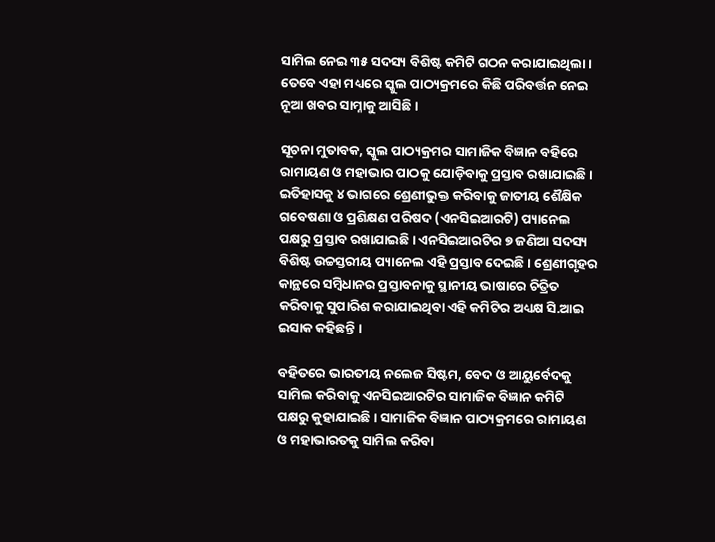ସାମିଲ ନେଇ ୩୫ ସଦସ୍ୟ ବିଶିଷ୍ଟ କମିଟି ଗଠନ କରାଯାଇଥିଲା । ତେବେ ଏହା ମଧ୍ୟରେ ସ୍କୁଲ ପାଠ୍ୟକ୍ରମରେ କିଛି ପରିବର୍ତ୍ତନ ନେଇ ନୂଆ ଖବର ସାମ୍ନାକୁ ଆସିଛି ।

ସୂଚନା ମୁତାବକ, ସ୍କୁଲ ପାଠ୍ୟକ୍ରମର ସାମାଜିକ ବିଜ୍ଞାନ ବହିରେ ରାମାୟଣ ଓ ମହାଭାର ପାଠକୁ ଯୋଡ଼ିବାକୁ ପ୍ରସ୍ତାବ ରଖାଯାଇଛି । ଇତିହାସକୁ ୪ ଭାଗରେ ଶ୍ରେଣୀଭୁକ୍ତ କରିବାକୁ ଜାତୀୟ ଶୈକ୍ଷିକ ଗବେଷଣା ଓ ପ୍ରଶିକ୍ଷଣ ପରିଷଦ (ଏନସିଇଆରଟି) ପ୍ୟାନେଲ ପକ୍ଷରୁ ପ୍ରସ୍ତାବ ରଖାଯାଇଛି । ଏନସିଇଆରଟିର ୭ ଜଣିଆ ସଦସ୍ୟ ବିଶିଷ୍ଟ ଉଚ୍ଚସ୍ତରୀୟ ପ୍ୟାନେଲ ଏହି ପ୍ରସ୍ତାବ ଦେଇଛି । ଶ୍ରେଣୀଗୃହର କାନ୍ଥରେ ସମ୍ବିଧାନର ପ୍ରସ୍ତାବନାକୁ ସ୍ଥାନୀୟ ଭାଷାରେ ଚିତ୍ରିତ କରିବାକୁ ସୁପାରିଶ କରାଯାଇଥିବା ଏହି କମିଟିର ଅଧ୍ୟକ୍ଷ ସି.ଆଇ ଇସାକ କହିଛନ୍ତି ।

ବହିତରେ ଭାରତୀୟ ନଲେଜ ସିଷ୍ଟମ, ବେଦ ଓ ଆୟୁର୍ବେଦକୁ ସାମିଲ କରିବାକୁ ଏନସିଇଆରଟିର ସାମାଜିକ ବିଜ୍ଞାନ କମିଟି ପକ୍ଷରୁ କୁହାଯାଇଛି । ସାମାଜିକ ବିଜ୍ଞାନ ପାଠ୍ୟକ୍ରମରେ ରାମାୟଣ ଓ ମହାଭାରତକୁ ସାମିଲ କରିବା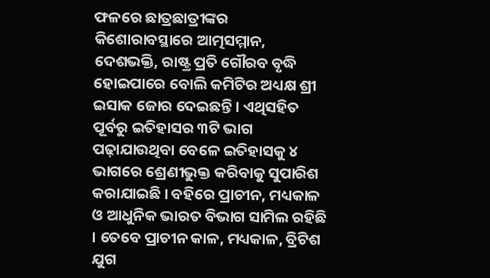ଫଳରେ ଛାତ୍ରଛାତ୍ରୀଙ୍କର କିଶୋରାବସ୍ଥାରେ ଆତ୍ମସମ୍ମାନ, ଦେଶଭକ୍ତି, ରାଷ୍ଟ୍ର ପ୍ରତି ଗୌରବ ବୃଦ୍ଧି ହୋଇପାରେ ବୋଲି କମିଟିର ଅଧ୍ୟକ୍ଷ ଶ୍ରୀ ଇସାକ ଜୋର ଦେଇଛନ୍ତି । ଏଥିସହିତ ପୂର୍ବରୁ ଇତିହାସର ୩ଟି ଭାଗ ପଢ଼ାଯାଉଥିବା ବେଳେ ଇତିହାସକୁ ୪ ଭାଗରେ ଶ୍ରେଣୀଭୁକ୍ତ କରିବାକୁ ସୁପାରିଶ କରାଯାଇଛି । ବହିରେ ପ୍ରାଚୀନ, ମଧ୍ୟକାଳ ଓ ଆଧୁନିକ ଭାରତ ବିଭାଗ ସାମିଲ ରହିଛି । ତେବେ ପ୍ରାଚୀନ କାଳ, ମଧ୍ୟକାଳ, ବ୍ରିଟିଶ ଯୁଗ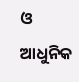ଓ ଆଧୁନିକ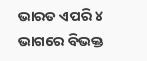ଭାରତ ଏପରି ୪ ଭାଗରେ ବିଭକ୍ତ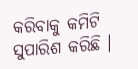କରିବାକୁ କମିଟି ସୁପାରିଶ କରିଛି ।